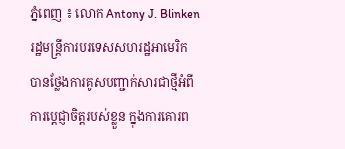ភ្នំពេញ ៖ លោក Antony J. Blinken រដ្ឋមន្រ្តីការបរទេសសហរដ្ឋអាមេរិក បានថ្លែងការគូសបញ្ជាក់សារជាថ្មីអំពីការប្តេជ្ញាចិត្តរបស់ខ្លួន ក្នុងការគោរព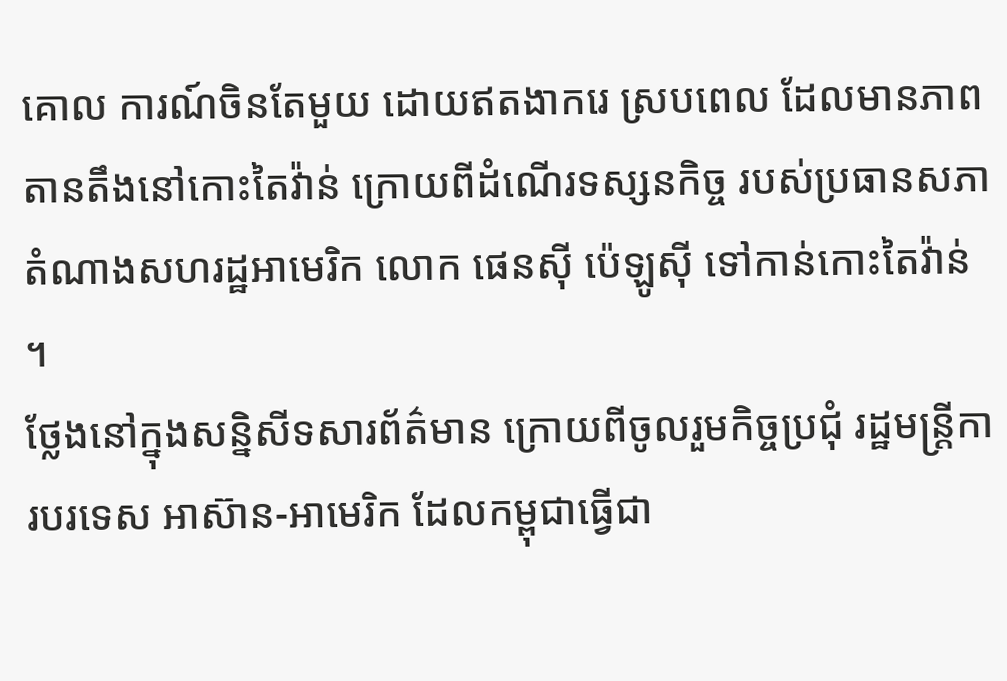គោល ការណ៍ចិនតែមួយ ដោយឥតងាករេ ស្របពេល ដែលមានភាពតានតឹងនៅកោះតៃវ៉ាន់ ក្រោយពីដំណើរទស្សនកិច្ច របស់ប្រធានសភា តំណាងសហរដ្ឋអាមេរិក លោក ផេនស៊ី ប៉េឡូស៊ី ទៅកាន់កោះតៃវ៉ាន់ ។
ថ្លែងនៅក្នុងសន្និសីទសារព័ត៌មាន ក្រោយពីចូលរួមកិច្ចប្រជុំ រដ្ឋមន្រ្តីការបរទេស អាស៊ាន-អាមេរិក ដែលកម្ពុជាធ្វើជា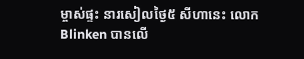ម្ចាស់ផ្ទះ នារសៀលថ្ងៃ៥ សីហានេះ លោក Blinken បានលើ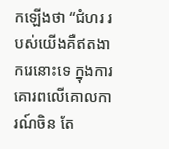កឡើងថា “ជំហរ របស់យើងគឺឥតងាករេនោះទេ ក្នុងការគោរពលើគោលការណ៍ចិន តែ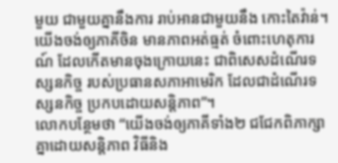មួយ ជាមួយគ្នានឹងការ រាប់អានជាមួយនឹង កោះតៃវ៉ាន់។ យើងចង់ឲ្យភាគីចិន មានភាពអត់ធ្មត់ ចំពោះហេតុការណ៍ ដែលកើតមានចុងក្រោយនេះ ជាពិសេសដំណើរទស្សនកិច្ច របស់ប្រធានសភាអាមេរិក ដែលជាដំណើរទស្សនកិច្ច ប្រកបដោយសន្តិភាព”។
លោកបន្ថែមថា “យើងចង់ឲ្យភាគីទាំង២ ជជែកពិភាក្សាគ្នាដោយសន្តិភាព វិធីនិង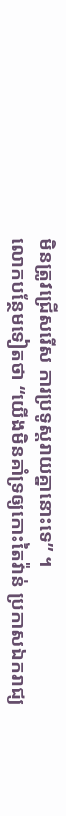មិនត្រូវជ្រើសរើស ការប្រទូស្តរាយគ្នានោះទេ” ។
លោកបន្ថែមទៀតថា “យើងមិនគាំទ្រឲ្យកោះតៃវ៉ាន់ ប្រកាសឯករាជ្យ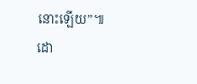នោះឡើយ”៕
ដោ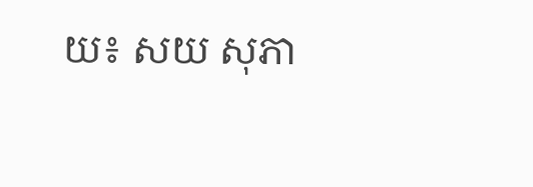យ៖ សយ សុភា